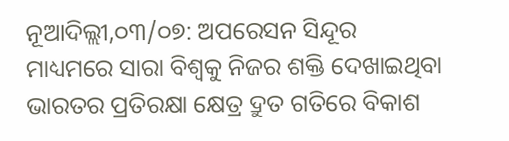ନୂଆଦିଲ୍ଲୀ,୦୩/୦୭: ଅପରେସନ ସିନ୍ଦୂର ମାଧ୍ୟମରେ ସାରା ବିଶ୍ୱକୁ ନିଜର ଶକ୍ତି ଦେଖାଇଥିବା ଭାରତର ପ୍ରତିରକ୍ଷା କ୍ଷେତ୍ର ଦ୍ରୁତ ଗତିରେ ବିକାଶ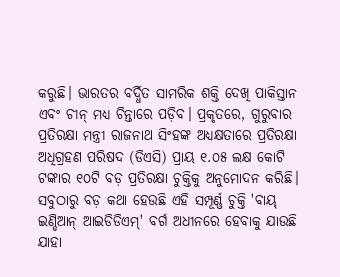କରୁଛି। ଭାରତର ବର୍ଦ୍ଧିତ ସାମରିକ ଶକ୍ତି ଦେଖି ପାକିସ୍ତାନ ଏବଂ ଚୀନ୍ ମଧ୍ୟ ଚିନ୍ତାରେ ପଡ଼ିବ। ପ୍ରକୃତରେ, ଗୁରୁବାର ପ୍ରତିରକ୍ଷା ମନ୍ତ୍ରୀ ରାଜନାଥ ସିଂହଙ୍କ ଅଧ୍ୟକ୍ଷତାରେ ପ୍ରତିରକ୍ଷା ଅଧିଗ୍ରହଣ ପରିଷଦ (ଡିଏସି) ପ୍ରାୟ ୧.୦୫ ଲକ୍ଷ କୋଟି ଟଙ୍କାର ୧୦ଟି ବଡ଼ ପ୍ରତିରକ୍ଷା ଚୁକ୍ତିକୁ ଅନୁମୋଦନ କରିଛି। ସବୁଠାରୁ ବଡ଼ କଥା ହେଉଛି ଏହି ସମ୍ପୂର୍ଣ୍ଣ ଚୁକ୍ତି 'ବାୟ୍ ଇଣ୍ଡିଆନ୍ ଆଇଡିଡିଏମ୍' ବର୍ଗ ଅଧୀନରେ ହେବାକୁ ଯାଉଛି ଯାହା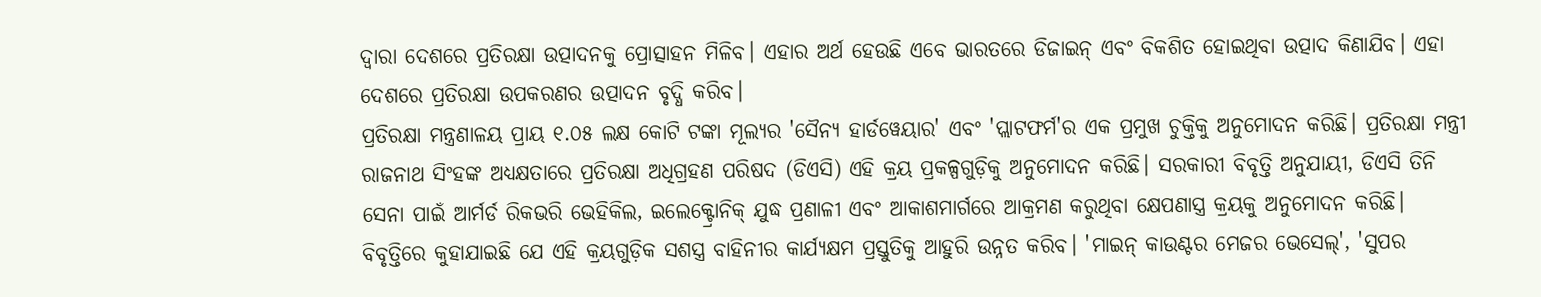ଦ୍ୱାରା ଦେଶରେ ପ୍ରତିରକ୍ଷା ଉତ୍ପାଦନକୁ ପ୍ରୋତ୍ସାହନ ମିଳିବ। ଏହାର ଅର୍ଥ ହେଉଛି ଏବେ ଭାରତରେ ଡିଜାଇନ୍ ଏବଂ ବିକଶିତ ହୋଇଥିବା ଉତ୍ପାଦ କିଣାଯିବ। ଏହା ଦେଶରେ ପ୍ରତିରକ୍ଷା ଉପକରଣର ଉତ୍ପାଦନ ବୃଦ୍ଧି କରିବ।
ପ୍ରତିରକ୍ଷା ମନ୍ତ୍ରଣାଳୟ ପ୍ରାୟ ୧.୦୫ ଲକ୍ଷ କୋଟି ଟଙ୍କା ମୂଲ୍ୟର 'ସୈନ୍ୟ ହାର୍ଡୱେୟାର' ଏବଂ 'ପ୍ଲାଟଫର୍ମ'ର ଏକ ପ୍ରମୁଖ ଚୁକ୍ତିକୁ ଅନୁମୋଦନ କରିଛି। ପ୍ରତିରକ୍ଷା ମନ୍ତ୍ରୀ ରାଜନାଥ ସିଂହଙ୍କ ଅଧ୍ୟକ୍ଷତାରେ ପ୍ରତିରକ୍ଷା ଅଧିଗ୍ରହଣ ପରିଷଦ (ଡିଏସି) ଏହି କ୍ରୟ ପ୍ରକଳ୍ପଗୁଡ଼ିକୁ ଅନୁମୋଦନ କରିଛି। ସରକାରୀ ବିବୃତ୍ତି ଅନୁଯାୟୀ, ଡିଏସି ତିନି ସେନା ପାଇଁ ଆର୍ମର୍ଡ ରିକଭରି ଭେହିକିଲ, ଇଲେକ୍ଟ୍ରୋନିକ୍ ଯୁଦ୍ଧ ପ୍ରଣାଳୀ ଏବଂ ଆକାଶମାର୍ଗରେ ଆକ୍ରମଣ କରୁଥିବା କ୍ଷେପଣାସ୍ତ୍ର କ୍ରୟକୁ ଅନୁମୋଦନ କରିଛି।
ବିବୃତ୍ତିରେ କୁହାଯାଇଛି ଯେ ଏହି କ୍ରୟଗୁଡ଼ିକ ସଶସ୍ତ୍ର ବାହିନୀର କାର୍ଯ୍ୟକ୍ଷମ ପ୍ରସ୍ତୁତିକୁ ଆହୁରି ଉନ୍ନତ କରିବ। 'ମାଇନ୍ କାଉଣ୍ଟର ମେଜର ଭେସେଲ୍', 'ସୁପର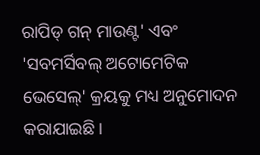ରାପିଡ୍ ଗନ୍ ମାଉଣ୍ଟ' ଏବଂ 'ସବମର୍ସିବଲ୍ ଅଟୋମେଟିକ ଭେସେଲ୍' କ୍ରୟକୁ ମଧ୍ୟ ଅନୁମୋଦନ କରାଯାଇଛି।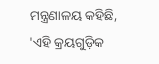ମନ୍ତ୍ରଣାଳୟ କହିଛି, 'ଏହି କ୍ରୟଗୁଡ଼ିକ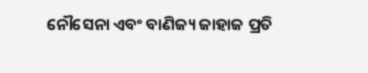ନୌସେନା ଏବଂ ବାଣିଜ୍ୟ ଜାହାଜ ପ୍ରତି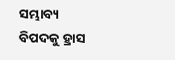ସମ୍ଭାବ୍ୟ ବିପଦକୁ ହ୍ରାସ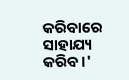କରିବାରେ ସାହାଯ୍ୟ କରିବ।'